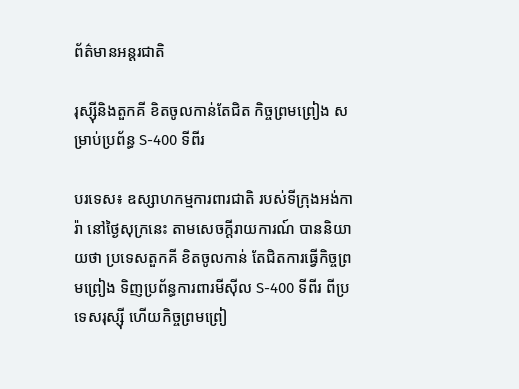ព័ត៌មានអន្តរជាតិ

រុស្ស៊ីនិងតួកគី ខិតចូលកាន់តែជិត កិច្ចព្រមព្រៀង សម្រាប់ប្រព័ន្ធ S-400 ទីពីរ

បរទេស៖ ឧស្សាហកម្មការពារជាតិ របស់ទីក្រុងអង់ការ៉ា នៅថ្ងៃសុក្រនេះ តាមសេចក្តីរាយការណ៍ បាននិយាយថា ប្រទេសតួកគី ខិតចូលកាន់ តែជិតការធ្វើកិច្ចព្រមព្រៀង ទិញប្រព័ន្ធការពារមីស៊ីល S-400 ទីពីរ ពីប្រទេសរុស្ស៊ី ហើយកិច្ចព្រមព្រៀ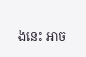ងនេះ អាច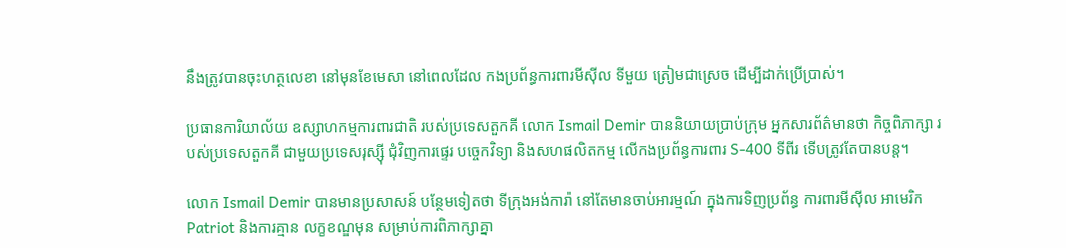នឹងត្រូវបានចុះហត្ថលេខា នៅមុនខែមេសា នៅពេលដែល កងប្រព័ន្ធការពារមីស៊ីល ទីមួយ ត្រៀមជាស្រេច ដើម្បីដាក់ប្រើប្រាស់។

ប្រធានការិយាល័យ ឧស្សាហកម្មការពារជាតិ របស់ប្រទេសតួកគី លោក Ismail Demir បាននិយាយប្រាប់ក្រុម អ្នកសារព័ត៌មានថា កិច្ចពិភាក្សា របស់ប្រទេសតួកគី ជាមួយប្រទេសរុស្ស៊ី ជុំវិញការផ្ទេរ បច្ចេកវិទ្យា និងសហផលិតកម្ម លើកងប្រព័ន្ធការពារ S-400 ទីពីរ ទើបត្រូវតែបានបន្ត។

លោក Ismail Demir បានមានប្រសាសន៍ បន្ថែមទៀតថា ទីក្រុងអង់ការ៉ា នៅតែមានចាប់អារម្មណ៍ ក្នុងការទិញប្រព័ន្ធ ការពារមីស៊ីល អាមេរិក Patriot និងការគ្មាន លក្ខខណ្ឌមុន សម្រាប់ការពិភាក្សាគ្នា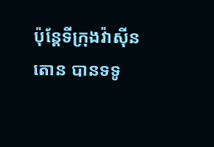ប៉ុន្តែទីក្រុងវ៉ាស៊ីនតោន បានទទូ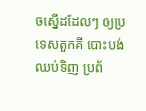ចស្នើដដែលៗ ឲ្យប្រទេសតួកគី បោះបង់ឈប់ទិញ ប្រព័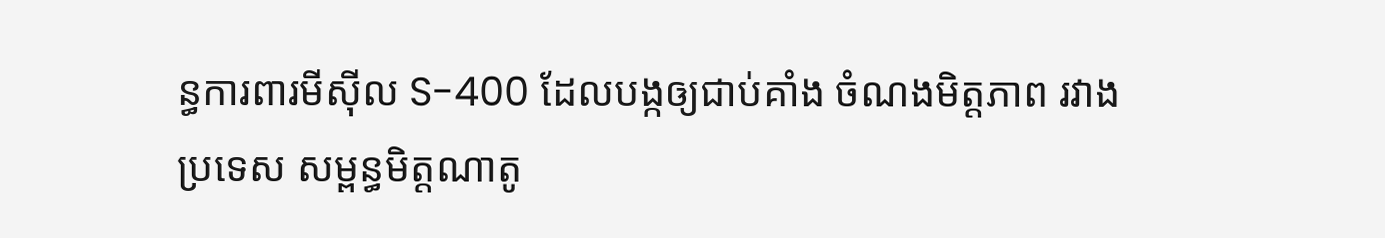ន្ធការពារមីស៊ីល S-400 ដែលបង្កឲ្យជាប់គាំង ចំណងមិត្តភាព រវាងប្រទេស សម្ពន្ធមិត្តណាតូ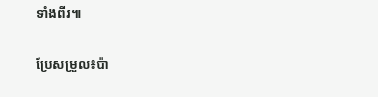ទាំងពីរ៕

ប្រែសម្រួល៖ប៉ា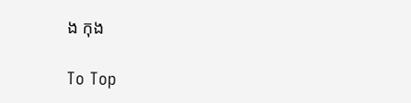ង កុង

To Top